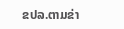ຂປລ.ຕາມຂ່າ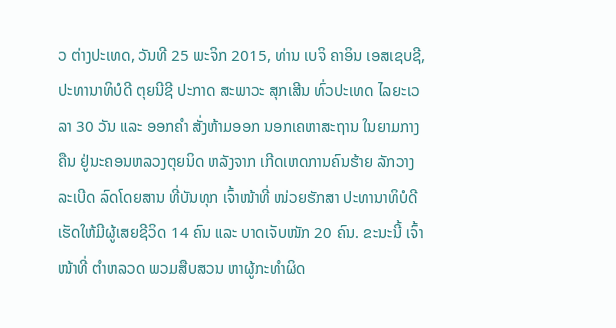ວ ຕ່າງປະເທດ, ວັນທີ 25 ພະຈິກ 2015, ທ່ານ ເບຈິ ຄາອິນ ເອສເຊບຊີ, ປະທານາທິບໍດີ ຕຸຍນີຊີ ປະກາດ ສະພາວະ ສຸກເສີນ ທົ່ວປະເທດ ໄລຍະເວລາ 30 ວັນ ແລະ ອອກຄຳ ສັ່ງຫ້າມອອກ ນອກເຄຫາສະຖານ ໃນຍາມກາງຄືນ ຢູ່ນະຄອນຫລວງຕຸຍນິດ ຫລັງຈາກ ເກີດເຫດການຄົນຮ້າຍ ລັກວາງລະເບີດ ລົດໂດຍສານ ທີ່ບັນທຸກ ເຈົ້າໜ້າທີ່ ໜ່ວຍຮັກສາ ປະທານາທິບໍດີ ເຮັດໃຫ້ມີຜູ້ເສຍຊີວິດ 14 ຄົນ ແລະ ບາດເຈັບໜັກ 20 ຄົນ. ຂະນະນີ້ ເຈົ້າໜ້າທີ່ ຕຳຫລວດ ພວມສືບສວນ ຫາຜູ້ກະທຳຜິດ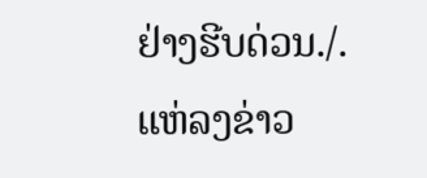ຢ່າງຮີບດ່ວນ./.
ແຫ່ລງຂ່າວ